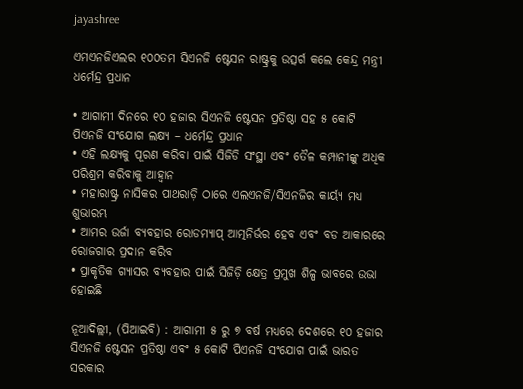jayashree

ଏମଏନଜିଏଲର ୧୦୦ତମ ସିଏନଜି ଷ୍ଟେସନ ରାଷ୍ଟ୍ରକୁ ଉତ୍ସର୍ଗ କଲେ କେନ୍ଦ୍ର ମନ୍ତ୍ରୀ ଧର୍ମେନ୍ଦ୍ର ପ୍ରଧାନ

• ଆଗାମୀ ଦିନରେ ୧୦ ହଜାର ସିଏନଜି ଷ୍ଟେସନ ପ୍ରତିଷ୍ଠା ସହ ୫ କୋଟି ପିଏନଜି ସଂଯୋଗ ଲକ୍ଷ୍ୟ – ଧର୍ମେନ୍ଦ୍ର ପ୍ରଧାନ
• ଏହି ଲକ୍ଷ୍ୟକୁ ପୂରଣ କରିବା ପାଇଁ ସିଜିଡି ସଂସ୍ଥା ଏବଂ ତୈଳ କମ୍ପାନୀଙ୍କୁ ଅଧିକ ପରିଶ୍ରମ କରିବାକୁ ଆହ୍ୱାନ
• ମହାରାଷ୍ଟ୍ର ନାସିକର ପାଥରାଡ଼ି ଠାରେ ଏଲଏନଜି/ସିଏନଜିର କାର୍ୟ୍ୟ ମଧ୍ୟ ଶୁଭାରମ୍ଭ
• ଆମର ଉର୍ଜା ବ୍ୟବହାର ରୋଡମ୍ୟାପ୍ ଆତ୍ମନିର୍ଭର ହେବ ଏବଂ ବଡ ଆକାରରେ ରୋଜଗାର ପ୍ରଦାନ କରିବ
• ପ୍ରାକୃତିକ ଗ୍ୟାସର ବ୍ୟବହାର ପାଇଁ ସିଜିଡ଼ି କ୍ଷେତ୍ର ପ୍ରମୁଖ ଶିଳ୍ପ ଭାବରେ ଉଭା ହୋଇଛି

ନୂଆଦିଲ୍ଲୀ, (ପିଆଇବି) : ଆଗାମୀ ୫ ରୁ ୭ ବର୍ଷ ମଧ୍ୟରେ ଦେଶରେ ୧୦ ହଜାର ସିଏନଜି ଷ୍ଟେସନ ପ୍ରତିଷ୍ଠା ଏବଂ ୫ କୋଟି ପିଏନଜି ସଂଯୋଗ ପାଇଁ ଭାରତ ସରକାର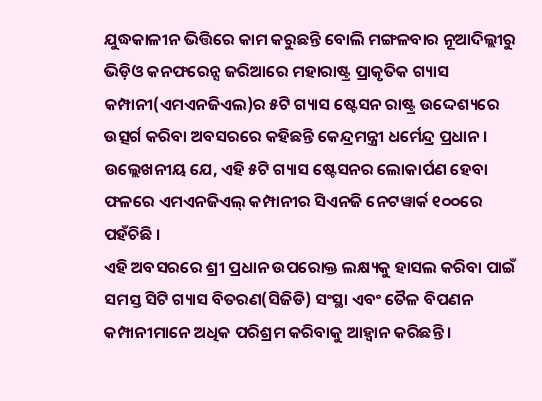ଯୁଦ୍ଧକାଳୀନ ଭିତ୍ତିରେ କାମ କରୁଛନ୍ତି ବୋଲି ମଙ୍ଗଳବାର ନୂଆଦିଲ୍ଲୀରୁ ଭିଡ଼ିଓ କନଫରେନ୍ସ ଜରିଆରେ ମହାରାଷ୍ଟ୍ର ପ୍ରାକୃତିକ ଗ୍ୟାସ କମ୍ପାନୀ(ଏମଏନଜିଏଲ)ର ୫ଟି ଗ୍ୟାସ ଷ୍ଟେସନ ରାଷ୍ଟ୍ର ଉଦ୍ଦେଶ୍ୟରେ ଉତ୍ସର୍ଗ କରିବା ଅବସରରେ କହିଛନ୍ତି କେନ୍ଦ୍ରମନ୍ତ୍ରୀ ଧର୍ମେନ୍ଦ୍ର ପ୍ରଧାନ । ଉଲ୍ଲେଖନୀୟ ଯେ, ଏହି ୫ଟି ଗ୍ୟାସ ଷ୍ଟେସନର ଲୋକାର୍ପଣ ହେବା ଫଳରେ ଏମଏନଜିଏଲ୍ କମ୍ପାନୀର ସିଏନଜି ନେଟୱାର୍କ ୧୦୦ରେ ପହଁଚିଛି ।
ଏହି ଅବସରରେ ଶ୍ରୀ ପ୍ରଧାନ ଉପରୋକ୍ତ ଲକ୍ଷ୍ୟକୁ ହାସଲ କରିବା ପାଇଁ ସମସ୍ତ ସିଟି ଗ୍ୟାସ ବିତରଣ(ସିଜିଡି) ସଂସ୍ଥା ଏବଂ ତୈଳ ବିପଣନ କମ୍ପାନୀମାନେ ଅଧିକ ପରିଶ୍ରମ କରିବାକୁ ଆହ୍ୱାନ କରିଛନ୍ତି ।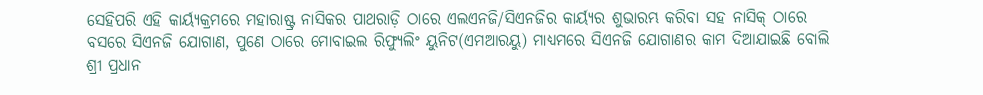ସେହିପରି ଏହି କାର୍ୟ୍ୟକ୍ରମରେ ମହାରାଷ୍ଟ୍ର ନାସିକର ପାଥରାଡ଼ି ଠାରେ ଏଲଏନଜି/ସିଏନଜିର କାର୍ୟ୍ୟର ଶୁଭାରମ୍ଭ କରିବା ସହ ନାସିକ୍ ଠାରେ ବସରେ ସିଏନଜି ଯୋଗାଣ, ପୁଣେ ଠାରେ ମୋବାଇଲ ରିଫ୍ୟୁଲିଂ ୟୁନିଟ(ଏମଆରୟୁ) ମାଧ୍ୟମରେ ସିଏନଜି ଯୋଗାଣର କାମ ଦିଆଯାଇଛି ବୋଲି ଶ୍ରୀ ପ୍ରଧାନ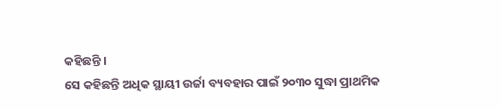କହିଛନ୍ତି ।
ସେ କହିଛନ୍ତି ଅଧିକ ସ୍ଥାୟୀ ଉର୍ଜା ବ୍ୟବହାର ପାଇଁ ୨୦୩୦ ସୁଦ୍ଧା ପ୍ରାଥମିକ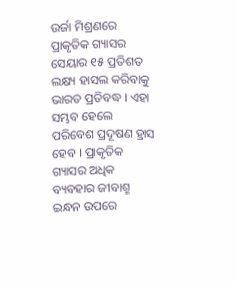ଉର୍ଜା ମିଶ୍ରଣରେ ପ୍ରାକୃତିକ ଗ୍ୟାସର ସେୟାର ୧୫ ପ୍ରତିଶତ ଲକ୍ଷ୍ୟ ହାସଲ କରିବାକୁ ଭାରତ ପ୍ରତିବଦ୍ଧ । ଏହା ସମ୍ଭବ ହେଲେ ପରିବେଶ ପ୍ରଦୂଷଣ ହ୍ରାସ ହେବ । ପ୍ରାକୃତିକ ଗ୍ୟାସର ଅଧିକ ବ୍ୟବହାର ଜୀବାଶ୍ମ ଇନ୍ଧନ ଉପରେ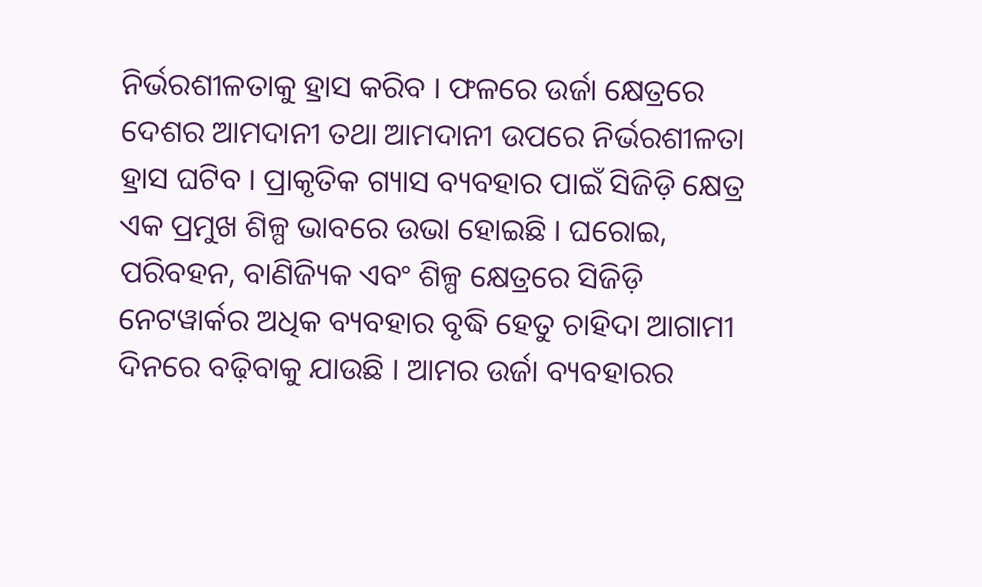ନିର୍ଭରଶୀଳତାକୁ ହ୍ରାସ କରିବ । ଫଳରେ ଉର୍ଜା କ୍ଷେତ୍ରରେ ଦେଶର ଆମଦାନୀ ତଥା ଆମଦାନୀ ଉପରେ ନିର୍ଭରଶୀଳତା ହ୍ରାସ ଘଟିବ । ପ୍ରାକୃତିକ ଗ୍ୟାସ ବ୍ୟବହାର ପାଇଁ ସିଜିଡ଼ି କ୍ଷେତ୍ର ଏକ ପ୍ରମୁଖ ଶିଳ୍ପ ଭାବରେ ଉଭା ହୋଇଛି । ଘରୋଇ, ପରିବହନ, ବାଣିଜ୍ୟିକ ଏବଂ ଶିଳ୍ପ କ୍ଷେତ୍ରରେ ସିଜିଡ଼ି ନେଟୱାର୍କର ଅଧିକ ବ୍ୟବହାର ବୃଦ୍ଧି ହେତୁ ଚାହିଦା ଆଗାମୀ ଦିନରେ ବଢ଼ିବାକୁ ଯାଉଛି । ଆମର ଉର୍ଜା ବ୍ୟବହାରର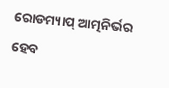ରୋଡମ୍ୟାପ୍ ଆତ୍ମନିର୍ଭର ହେବ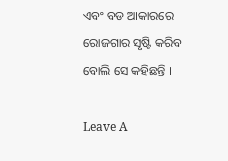ଏବଂ ବଡ ଆକାରରେ ରୋଜଗାର ସୃଷ୍ଟି କରିବ ବୋଲି ସେ କହିଛନ୍ତି ।

Leave A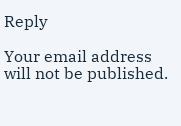Reply

Your email address will not be published.